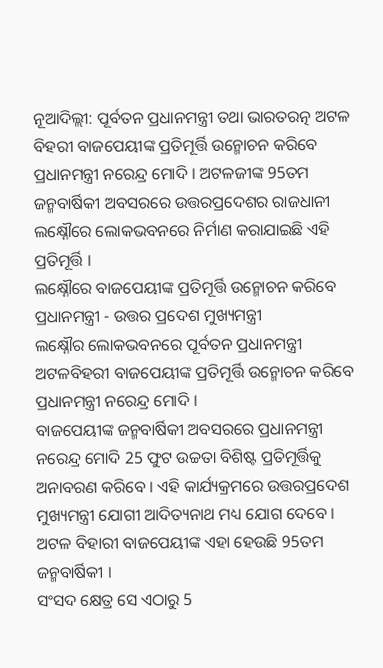ନୂଆଦିଲ୍ଲୀ: ପୂର୍ବତନ ପ୍ରଧାନମନ୍ତ୍ରୀ ତଥା ଭାରତରତ୍ନ ଅଟଳ ବିହରୀ ବାଜପେୟୀଙ୍କ ପ୍ରତିମୂର୍ତ୍ତି ଉନ୍ମୋଚନ କରିବେ ପ୍ରଧାନମନ୍ତ୍ରୀ ନରେନ୍ଦ୍ର ମୋଦି । ଅଟଳଜୀଙ୍କ 95ତମ ଜନ୍ମବାର୍ଷିକୀ ଅବସରରେ ଉତ୍ତରପ୍ରଦେଶର ରାଜଧାନୀ ଲକ୍ଷ୍ନୌରେ ଲୋକଭବନରେ ନିର୍ମାଣ କରାଯାଇଛି ଏହି ପ୍ରତିମୂର୍ତ୍ତି ।
ଲକ୍ଷ୍ନୌରେ ବାଜପେୟୀଙ୍କ ପ୍ରତିମୂର୍ତ୍ତି ଉନ୍ମୋଚନ କରିବେ ପ୍ରଧାନମନ୍ତ୍ରୀ - ଉତ୍ତର ପ୍ରଦେଶ ମୁଖ୍ୟମନ୍ତ୍ରୀ
ଲକ୍ଷ୍ନୌର ଲୋକଭବନରେ ପୂର୍ବତନ ପ୍ରଧାନମନ୍ତ୍ରୀ ଅଟଳବିହରୀ ବାଜପେୟୀଙ୍କ ପ୍ରତିମୂର୍ତ୍ତି ଉନ୍ମୋଚନ କରିବେ ପ୍ରଧାନମନ୍ତ୍ରୀ ନରେନ୍ଦ୍ର ମୋଦି ।
ବାଜପେୟୀଙ୍କ ଜନ୍ମବାର୍ଷିକୀ ଅବସରରେ ପ୍ରଧାନମନ୍ତ୍ରୀ ନରେନ୍ଦ୍ର ମୋଦି 25 ଫୁଟ ଉଚ୍ଚତା ବିଶିଷ୍ଟ ପ୍ରତିମୂର୍ତ୍ତିକୁ ଅନାବରଣ କରିବେ । ଏହି କାର୍ଯ୍ୟକ୍ରମରେ ଉତ୍ତରପ୍ରଦେଶ ମୁଖ୍ୟମନ୍ତ୍ରୀ ଯୋଗୀ ଆଦିତ୍ୟନାଥ ମଧ୍ୟ ଯୋଗ ଦେବେ । ଅଟଳ ବିହାରୀ ବାଜପେୟୀଙ୍କ ଏହା ହେଉଛି 95ତମ ଜନ୍ମବାର୍ଷିକୀ ।
ସଂସଦ କ୍ଷେତ୍ର ସେ ଏଠାରୁ 5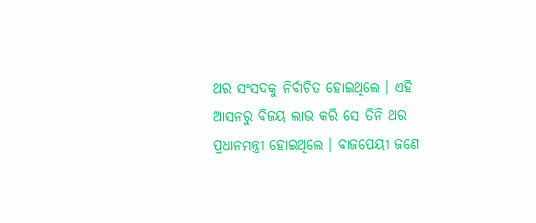ଥର ସଂସଦକୁ ନିର୍ବାଚିତ ହୋଇଥିଲେ । ଏହି ଆସନରୁ ବିଜୟ ଲାଭ କରି ସେ ତିନି ଥର ପ୍ରଧାନମନ୍ତ୍ରୀ ହୋଇଥିଲେ । ବାଜପେୟୀ ଜଣେ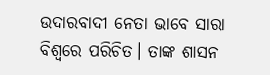ଉଦାରବାଦୀ ନେତା ଭାବେ ସାରା ବିଶ୍ବରେ ପରିଚିତ। ତାଙ୍କ ଶାସନ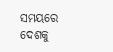ସମୟରେ ଦେଶକୁ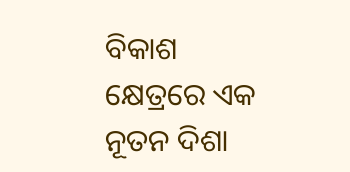ବିକାଶ କ୍ଷେତ୍ରରେ ଏକ ନୂତନ ଦିଶା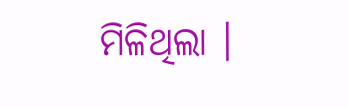ମିଳିଥିଲା ।